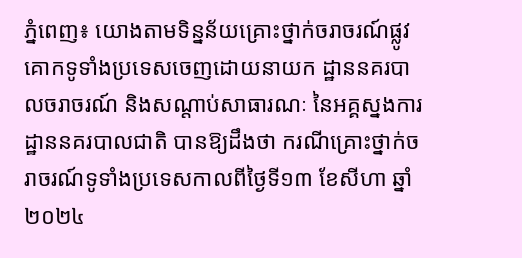ភ្នំពេញ៖ យោងតាមទិន្នន័យគ្រោះថ្នាក់ចរាចរណ៍ផ្លូវគោកទូទាំងប្រទេសចេញដោយនាយក ដ្ឋាននគរបាលចរាចរណ៍ និងសណ្តាប់សាធារណៈ នៃអគ្គស្នងការដ្ឋាននគរបាលជាតិ បានឱ្យដឹងថា ករណីគ្រោះថ្នាក់ចរាចរណ៍ទូទាំងប្រទេសកាលពីថ្ងៃទី១៣ ខែសីហា ឆ្នាំ២០២៤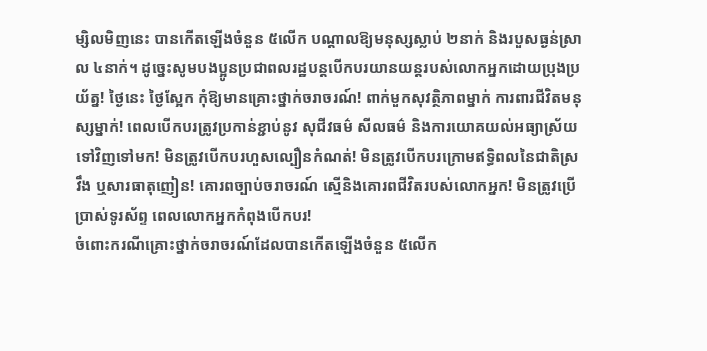ម្សិលមិញនេះ បានកើតឡើងចំនួន ៥លើក បណ្តាលឱ្យមនុស្សស្លាប់ ២នាក់ និងរបួសធ្ងន់ស្រាល ៤នាក់។ ដូច្នេះសូមបងប្អូនប្រជាពលរដ្ឋបន្តបើកបរយានយន្តរបស់លោកអ្នកដោយប្រុងប្រយ័ត្ន! ថ្ងៃនេះ ថ្ងៃស្អែក កុំឱ្យមានគ្រោះថ្នាក់ចរាចរណ៍! ពាក់មួកសុវត្ថិភាពម្នាក់ ការពារជីវិតមនុស្សម្នាក់! ពេលបើកបរត្រូវប្រកាន់ខ្ជាប់នូវ សុជីវធម៌ សីលធម៌ និងការយោគយល់អធ្យាស្រ័យទៅវិញទៅមក! មិនត្រូវបើកបរហួសល្បឿនកំណត់! មិនត្រូវបើកបរក្រោមឥទ្ធិពលនៃជាតិស្រវឹង ឬសារធាតុញៀន! គោរពច្បាប់ចរាចរណ៍ ស្មេីនិងគោរពជីវិតរបស់លោកអ្នក! មិនត្រូវប្រើប្រាស់ទូរស័ព្ទ ពេលលោកអ្នកកំពុងបើកបរ!
ចំពោះករណីគ្រោះថ្នាក់ចរាចរណ៍ដែលបានកើតឡើងចំនួន ៥លើក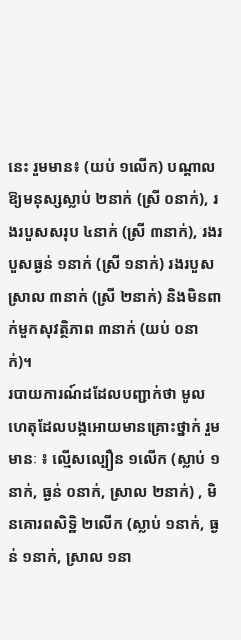នេះ រួមមាន៖ (យប់ ១លើក) បណ្តាលឱ្យមនុស្សស្លាប់ ២នាក់ (ស្រី ០នាក់), រងរបួសសរុប ៤នាក់ (ស្រី ៣នាក់), រងរបួសធ្ងន់ ១នាក់ (ស្រី ១នាក់) រងរបួសស្រាល ៣នាក់ (ស្រី ២នាក់) និងមិនពាក់មួកសុវត្ថិភាព ៣នាក់ (យប់ ០នាក់)។
របាយការណ៍ដដែលបញ្ជាក់ថា មូលហេតុដែលបង្កអោយមានគ្រោះថ្នាក់ រួមមានៈ ៖ ល្មើសល្បឿន ១លើក (ស្លាប់ ១នាក់, ធ្ងន់ ០នាក់, ស្រាល ២នាក់) , មិនគោរពសិទិ្ឋ ២លើក (ស្លាប់ ១នាក់, ធ្ងន់ ១នាក់, ស្រាល ១នា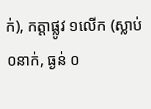ក់), កត្តាផ្លូវ ១លើក (ស្លាប់ ០នាក់, ធ្ងន់ ០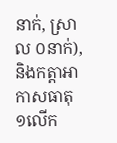នាក់, ស្រាល ០នាក់), និងកត្តាអាកាសធាតុ ១លើក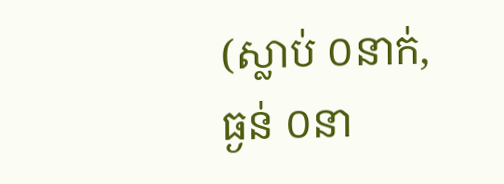(ស្លាប់ ០នាក់, ធ្ងន់ ០នា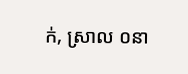ក់, ស្រាល ០នា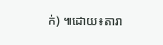ក់) ៕ដោយ៖តារា